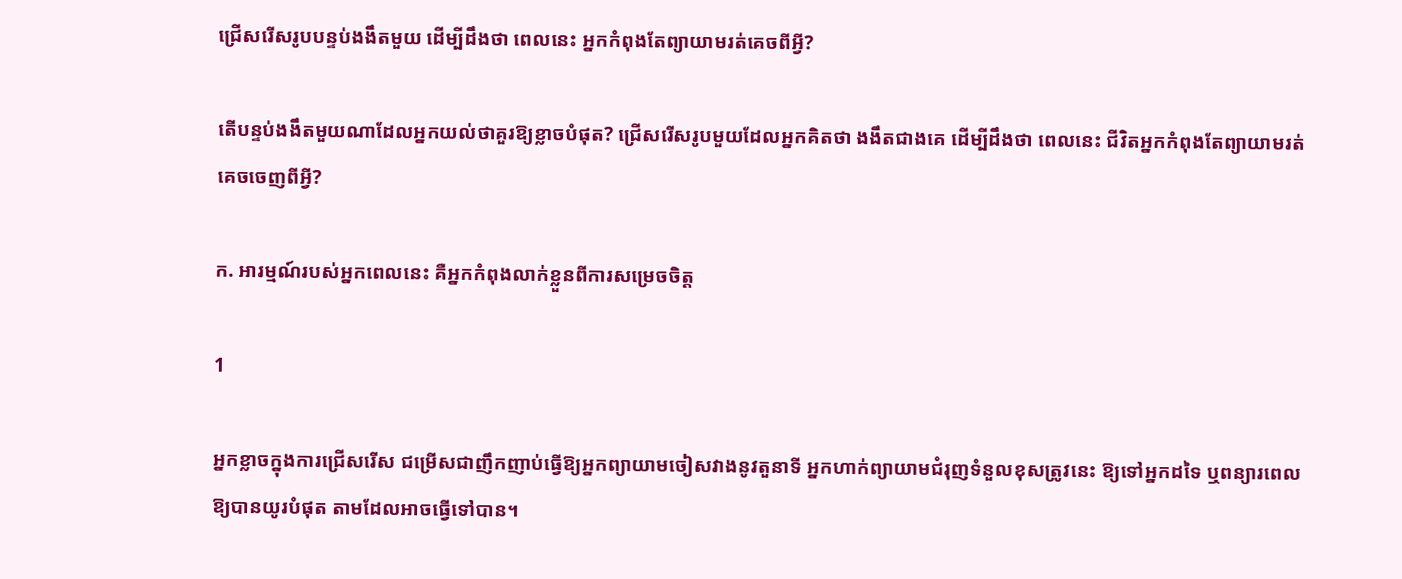ជ្រើសរើសរូបបន្ទប់ងងឹតមួយ ដើម្បីដឹងថា ពេលនេះ អ្នកកំពុងតែព្យាយាមរត់គេចពីអ្វី?

តើបន្ទប់ងងឹតមួយណាដែលអ្នកយល់ថាគួរឱ្យខ្លាចបំផុត? ជ្រើសរើសរូបមួយដែលអ្នកគិតថា ងងឹតជាងគេ ដើម្បីដឹងថា ពេលនេះ ជីវិតអ្នកកំពុងតែព្យាយាមរត់គេចចេញពីអ្វី?

ក. អារម្មណ៍របស់អ្នកពេលនេះ គឺអ្នកកំពុងលាក់ខ្លួនពីការសម្រេចចិត្ត

1

អ្នកខ្លាចក្នុងការជ្រើសរើស ជម្រើសជាញឹកញាប់ធ្វើឱ្យអ្នកព្យាយាមចៀសវាងនូវតួនាទី អ្នកហាក់ព្យាយាមជំរុញទំនួលខុសត្រូវនេះ ឱ្យទៅអ្នកដទៃ ឬពន្យារពេលឱ្យបានយូរបំផុត តាមដែលអាចធ្វើទៅបាន។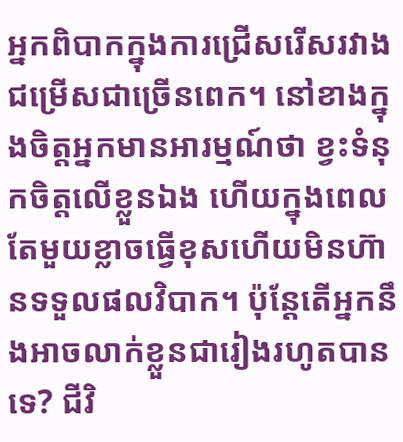អ្នកពិបាកក្នុងការជ្រើសរើសរវាងជម្រើសជាច្រើនពេក។ នៅខាងក្នុងចិត្តអ្នកមានអារម្មណ៍ថា ខ្វះទំនុកចិត្តលើខ្លួនឯង ហើយក្នុងពេលតែមួយខ្លាចធ្វើខុសហើយមិនហ៊ានទទួលផលវិបាក។ ប៉ុន្តែតើអ្នកនឹងអាចលាក់ខ្លួនជារៀងរហូតបានទេ? ជីវិ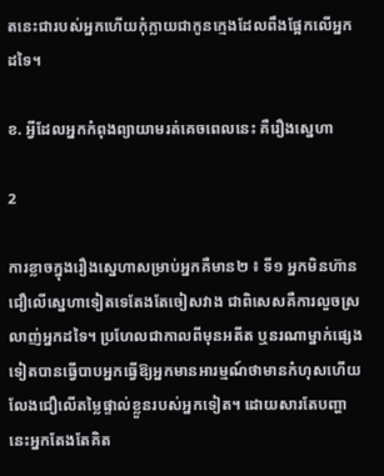តនេះជារបស់អ្នកហើយកុំក្លាយជាកូនក្មេងដែលពឹងផ្អែកលើអ្នកដទៃ។

ខ. អ្វីដែលអ្នកកំពុងព្យាយាមរត់គេចពេលនេះ គឺរឿងស្នេហា

2

ការខ្លាចក្នុងរឿងស្នេហាសម្រាប់អ្នកគឺមាន២ ៖ ទី១ អ្នកមិនហ៊ានជឿលើស្នេហាទៀតទេតែងតែចៀសវាង ជាពិសេសគឺការលួចស្រលាញ់អ្នកដទៃ។ ប្រហែលជាកាលពីមុនអតីត ឬនរណាម្នាក់ផ្សេងទៀតបានធ្វើបាបអ្នកធ្វើឱ្យអ្នកមានអារម្មណ៍ថាមានកំហុសហើយលែងជឿលើតម្លៃផ្ទាល់ខ្លួនរបស់អ្នកទៀត។ ដោយសារតែបញ្ហានេះអ្នកតែងតែគិត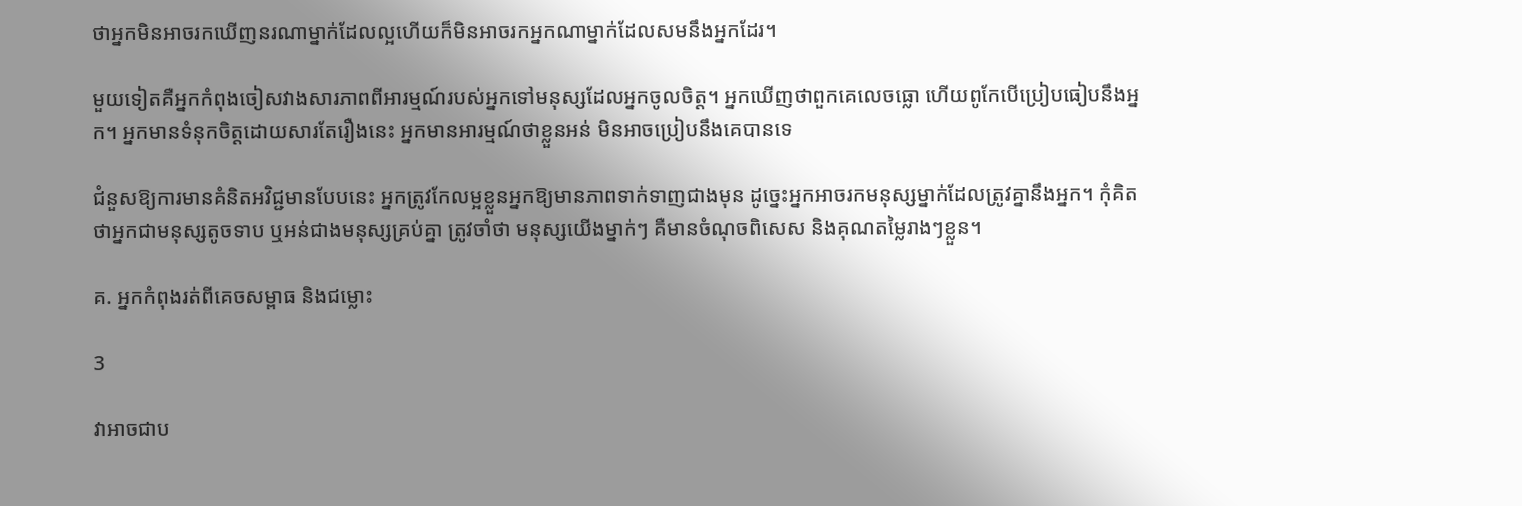ថាអ្នកមិនអាចរកឃើញនរណាម្នាក់ដែលល្អហើយក៏មិនអាចរកអ្នកណាម្នាក់ដែលសមនឹងអ្នកដែរ។

មួយទៀតគឺអ្នកកំពុងចៀសវាងសារភាពពីអារម្មណ៍របស់អ្នកទៅមនុស្សដែលអ្នកចូលចិត្ត។ អ្នកឃើញថាពួកគេលេចធ្លោ ហើយពូកែបើប្រៀបធៀបនឹងអ្នក។ អ្នកមានទំនុកចិត្តដោយសារតែរឿងនេះ អ្នកមានអារម្មណ៍ថាខ្លួនអន់ មិនអាចប្រៀបនឹងគេបានទេ

ជំនួសឱ្យការមានគំនិតអវិជ្ជមានបែបនេះ អ្នកត្រូវកែលម្អខ្លួនអ្នកឱ្យមានភាពទាក់ទាញជាងមុន ដូច្នេះអ្នកអាចរកមនុស្សម្នាក់ដែលត្រូវគ្នានឹងអ្នក។ កុំគិតថាអ្នកជាមនុស្សតូចទាប ឬអន់ជាងមនុស្សគ្រប់គ្នា ត្រូវចាំថា មនុស្សយើងម្នាក់ៗ គឺមានចំណុចពិសេស និងគុណតម្លៃរាងៗខ្លួន។

គ. អ្នកកំពុងរត់ពីគេចសម្ពាធ និងជម្លោះ

3

វាអាចជាប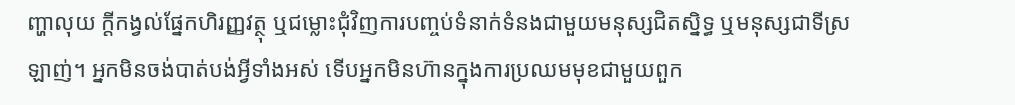ញ្ហាលុយ ក្តីកង្វល់ផ្នែកហិរញ្ញវត្ថុ ឬជម្លោះជុំវិញការបញ្ចប់ទំនាក់ទំនងជាមួយមនុស្សជិតស្និទ្ធ ឬមនុស្សជាទីស្រឡាញ់។ អ្នកមិនចង់បាត់បង់អ្វីទាំងអស់ ទើបអ្នកមិនហ៊ានក្នុងការប្រឈមមុខជាមួយពួក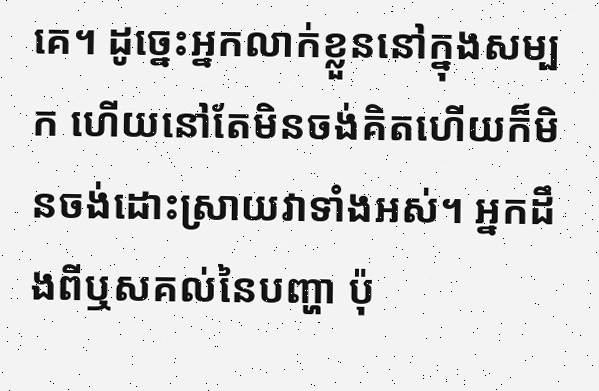គេ។ ដូច្នេះអ្នកលាក់ខ្លួននៅក្នុងសម្បក ហើយនៅតែមិនចង់គិតហើយក៏មិនចង់ដោះស្រាយវាទាំងអស់។ អ្នកដឹងពីឬសគល់នៃបញ្ហា ប៉ុ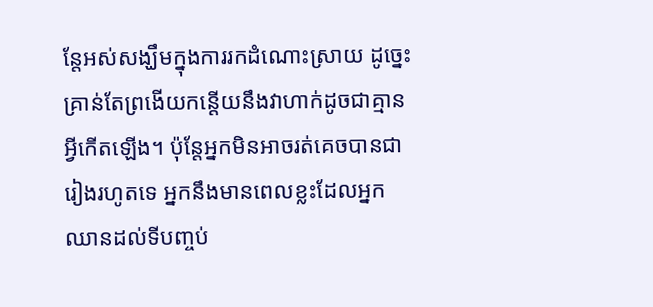ន្តែអស់សង្ឃឹមក្នុងការរកដំណោះស្រាយ ដូច្នេះគ្រាន់តែព្រងើយកន្តើយនឹងវាហាក់ដូចជាគ្មានអ្វីកើតឡើង។ ប៉ុន្តែអ្នកមិនអាចរត់គេចបានជារៀងរហូតទេ អ្នកនឹងមានពេលខ្លះដែលអ្នកឈានដល់ទីបញ្ចប់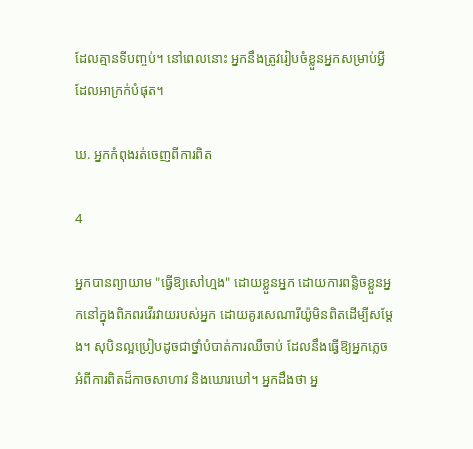ដែលគ្មានទីបញ្ចប់។ នៅពេលនោះ អ្នកនឹងត្រូវរៀបចំខ្លួនអ្នកសម្រាប់អ្វីដែលអាក្រក់បំផុត។

ឃ. អ្នកកំពុងរត់ចេញពីការពិត

4

អ្នកបានព្យាយាម "ធ្វើឱ្យសៅហ្មង" ដោយខ្លួនអ្នក ដោយការពន្លិចខ្លួនអ្នកនៅក្នុងពិភពរវើរវាយរបស់អ្នក ដោយគូរសេណារីយ៉ូមិនពិតដើម្បីសម្ដែង។ សុបិនល្អប្រៀបដូចជាថ្នាំបំបាត់ការឈឺចាប់ ដែលនឹងធ្វើឱ្យអ្នកភ្លេចអំពីការពិតដ៏កាចសាហាវ និងឃោរឃៅ។ អ្នកដឹងថា អ្ន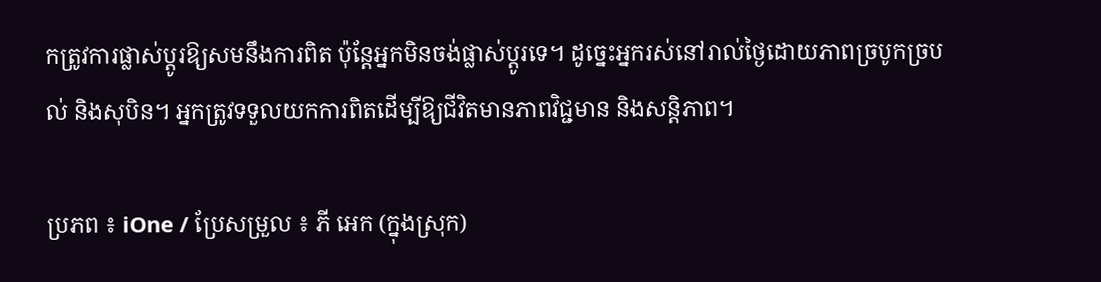កត្រូវការផ្លាស់ប្តូរឱ្យសមនឹងការពិត ប៉ុន្តែអ្នកមិនចង់ផ្លាស់ប្តូរទេ។ ដូច្នេះអ្នករស់នៅរាល់ថ្ងៃដោយភាពច្របូកច្របល់ និងសុបិន។ អ្នកត្រូវទទួលយកការពិតដើម្បីឱ្យជីវិតមានភាពវិជ្ជមាន និងសន្តិភាព។

ប្រភព ៖ iOne / ប្រែសម្រួល ៖ ភី អេក (ក្នុងស្រុក)